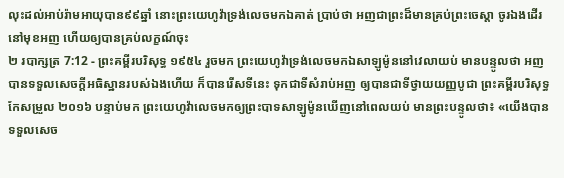លុះដល់អាប់រ៉ាមអាយុបាន៩៩ឆ្នាំ នោះព្រះយេហូវ៉ាទ្រង់លេចមកឯគាត់ ប្រាប់ថា អញជាព្រះដ៏មានគ្រប់ព្រះចេស្តា ចូរឯងដើរនៅមុខអញ ហើយឲ្យបានគ្រប់លក្ខណ៍ចុះ
២ របាក្សត្រ 7:12 - ព្រះគម្ពីរបរិសុទ្ធ ១៩៥៤ រួចមក ព្រះយេហូវ៉ាទ្រង់លេចមកឯសាឡូម៉ូននៅវេលាយប់ មានបន្ទូលថា អញបានទទួលសេចក្ដីអធិស្ឋានរបស់ឯងហើយ ក៏បានរើសទីនេះ ទុកជាទីសំរាប់អញ ឲ្យបានជាទីថ្វាយយញ្ញបូជា ព្រះគម្ពីរបរិសុទ្ធកែសម្រួល ២០១៦ បន្ទាប់មក ព្រះយេហូវ៉ាលេចមកឲ្យព្រះបាទសាឡូម៉ូនឃើញនៅពេលយប់ មានព្រះបន្ទូលថា៖ «យើងបានទទួលសេច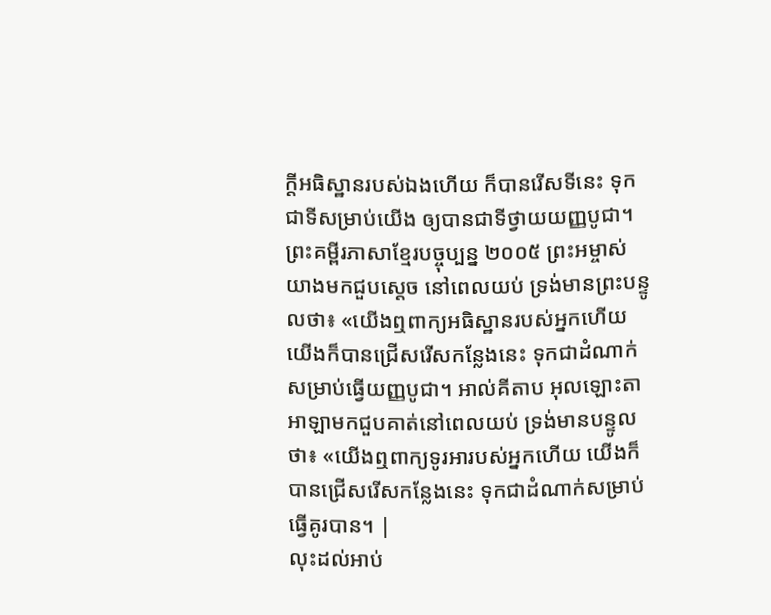ក្ដីអធិស្ឋានរបស់ឯងហើយ ក៏បានរើសទីនេះ ទុកជាទីសម្រាប់យើង ឲ្យបានជាទីថ្វាយយញ្ញបូជា។ ព្រះគម្ពីរភាសាខ្មែរបច្ចុប្បន្ន ២០០៥ ព្រះអម្ចាស់យាងមកជួបស្ដេច នៅពេលយប់ ទ្រង់មានព្រះបន្ទូលថា៖ «យើងឮពាក្យអធិស្ឋានរបស់អ្នកហើយ យើងក៏បានជ្រើសរើសកន្លែងនេះ ទុកជាដំណាក់សម្រាប់ធ្វើយញ្ញបូជា។ អាល់គីតាប អុលឡោះតាអាឡាមកជួបគាត់នៅពេលយប់ ទ្រង់មានបន្ទូលថា៖ «យើងឮពាក្យទូរអារបស់អ្នកហើយ យើងក៏បានជ្រើសរើសកន្លែងនេះ ទុកជាដំណាក់សម្រាប់ធ្វើគូរបាន។ |
លុះដល់អាប់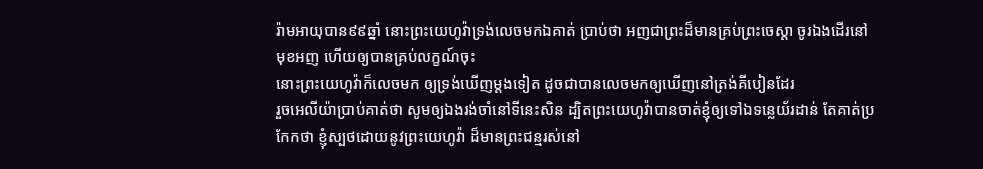រ៉ាមអាយុបាន៩៩ឆ្នាំ នោះព្រះយេហូវ៉ាទ្រង់លេចមកឯគាត់ ប្រាប់ថា អញជាព្រះដ៏មានគ្រប់ព្រះចេស្តា ចូរឯងដើរនៅមុខអញ ហើយឲ្យបានគ្រប់លក្ខណ៍ចុះ
នោះព្រះយេហូវ៉ាក៏លេចមក ឲ្យទ្រង់ឃើញម្តងទៀត ដូចជាបានលេចមកឲ្យឃើញនៅត្រង់គីបៀនដែរ
រួចអេលីយ៉ាប្រាប់គាត់ថា សូមឲ្យឯងរង់ចាំនៅទីនេះសិន ដ្បិតព្រះយេហូវ៉ាបានចាត់ខ្ញុំឲ្យទៅឯទន្លេយ័រដាន់ តែគាត់ប្រកែកថា ខ្ញុំស្បថដោយនូវព្រះយេហូវ៉ា ដ៏មានព្រះជន្មរស់នៅ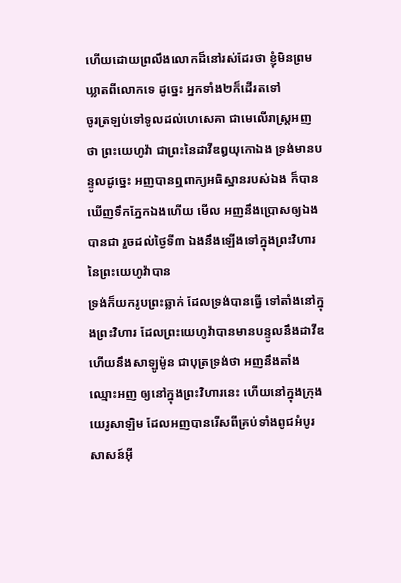ហើយដោយព្រលឹងលោកដ៏នៅរស់ដែរថា ខ្ញុំមិនព្រមឃ្លាតពីលោកទេ ដូច្នេះ អ្នកទាំង២ក៏ដើរតទៅ
ចូរត្រឡប់ទៅទូលដល់ហេសេគា ជាមេលើរាស្ត្រអញថា ព្រះយេហូវ៉ា ជាព្រះនៃដាវីឌឰយុកោឯង ទ្រង់មានបន្ទូលដូច្នេះ អញបានឮពាក្យអធិស្ឋានរបស់ឯង ក៏បានឃើញទឹកភ្នែកឯងហើយ មើល អញនឹងប្រោសឲ្យឯងបានជា រួចដល់ថ្ងៃទី៣ ឯងនឹងឡើងទៅក្នុងព្រះវិហារនៃព្រះយេហូវ៉ាបាន
ទ្រង់ក៏យករូបព្រះឆ្លាក់ ដែលទ្រង់បានធ្វើ ទៅតាំងនៅក្នុងព្រះវិហារ ដែលព្រះយេហូវ៉ាបានមានបន្ទូលនឹងដាវីឌ ហើយនឹងសាឡូម៉ូន ជាបុត្រទ្រង់ថា អញនឹងតាំងឈ្មោះអញ ឲ្យនៅក្នុងព្រះវិហារនេះ ហើយនៅក្នុងក្រុងយេរូសាឡិម ដែលអញបានរើសពីគ្រប់ទាំងពូជអំបូរសាសន៍អ៊ី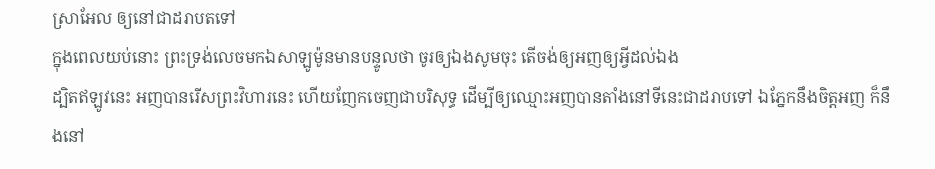ស្រាអែល ឲ្យនៅជាដរាបតទៅ
ក្នុងពេលយប់នោះ ព្រះទ្រង់លេចមកឯសាឡូម៉ូនមានបន្ទូលថា ចូរឲ្យឯងសូមចុះ តើចង់ឲ្យអញឲ្យអ្វីដល់ឯង
ដ្បិតឥឡូវនេះ អញបានរើសព្រះវិហារនេះ ហើយញែកចេញជាបរិសុទ្ធ ដើម្បីឲ្យឈ្មោះអញបានតាំងនៅទីនេះជាដរាបទៅ ឯភ្នែកនឹងចិត្តអញ ក៏នឹងនៅ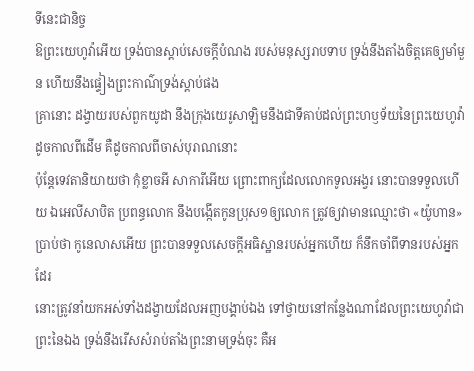ទីនេះជានិច្ច
ឱព្រះយេហូវ៉ាអើយ ទ្រង់បានស្តាប់សេចក្ដីបំណង របស់មនុស្សរាបទាប ទ្រង់នឹងតាំងចិត្តគេឲ្យមាំមួន ហើយនឹងផ្ទៀងព្រះកាណ៌ទ្រង់ស្តាប់ផង
គ្រានោះ ដង្វាយរបស់ពួកយូដា នឹងក្រុងយេរូសាឡិមនឹងជាទីគាប់ដល់ព្រះហឫទ័យនៃព្រះយេហូវ៉ា ដូចកាលពីដើម គឺដូចកាលពីចាស់បុរាណនោះ
ប៉ុន្តែទេវតានិយាយថា កុំខ្លាចអី សាការីអើយ ព្រោះពាក្យដែលលោកទូលអង្វរ នោះបានទទួលហើយ ឯអេលីសាបិត ប្រពន្ធលោក នឹងបង្កើតកូនប្រុស១ឲ្យលោក ត្រូវឲ្យវាមានឈ្មោះថា «យ៉ូហាន»
ប្រាប់ថា កូនេលាសអើយ ព្រះបានទទួលសេចក្ដីអធិស្ឋានរបស់អ្នកហើយ ក៏នឹកចាំពីទានរបស់អ្នកដែរ
នោះត្រូវនាំយកអស់ទាំងដង្វាយដែលអញបង្គាប់ឯង ទៅថ្វាយនៅកន្លែងណាដែលព្រះយេហូវ៉ាជាព្រះនៃឯង ទ្រង់នឹងរើសសំរាប់តាំងព្រះនាមទ្រង់ចុះ គឺអ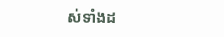ស់ទាំងដ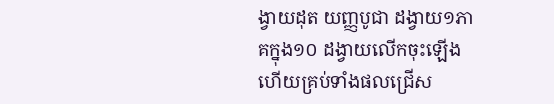ង្វាយដុត យញ្ញបូជា ដង្វាយ១ភាគក្នុង១០ ដង្វាយលើកចុះឡើង ហើយគ្រប់ទាំងផលជ្រើស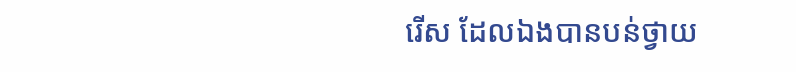រើស ដែលឯងបានបន់ថ្វាយ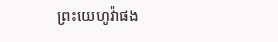ព្រះយេហូវ៉ាផង